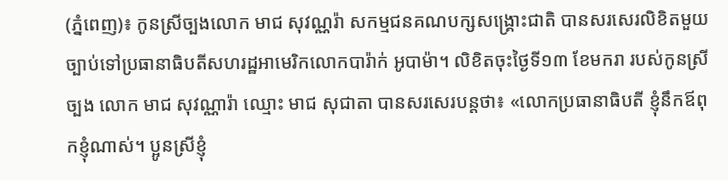(ភ្នំពេញ)៖ កូនស្រីច្បងលោក មាជ សុវណ្ណរ៉ា សកម្មជនគណបក្សសង្រ្គោះជាតិ បានសរសេរលិខិតមួយច្បាប់ទៅប្រធានាធិបតីសហរដ្ឋអាមេរិកលោកបារ៉ាក់ អូបាម៉ា។ លិខិតចុះថ្ងៃទី១៣ ខែមករា របស់កូនស្រីច្បង លោក មាជ សុវណ្ណារ៉ា ឈ្មោះ មាជ សុជាតា បានសរសេរបន្តថា៖ «លោកប្រធានាធិបតី ខ្ញុំនឹកឪពុកខ្ញុំណាស់។ ប្អូនស្រីខ្ញុំ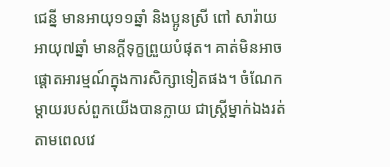ជេន្នី មានអាយុ១១ឆ្នាំ និងប្អូនស្រី ពៅ សារ៉ាយ អាយុ៧ឆ្នាំ មានក្តីទុក្ខព្រួយបំផុត។ គាត់មិនអាចផ្តោតអារម្មណ៍ក្នុងការសិក្សាទៀតផង។ ចំណែកម្តាយរបស់ពួកយើងបានក្លាយ ជាស្រី្តម្នាក់ឯងរត់តាមពេលវេ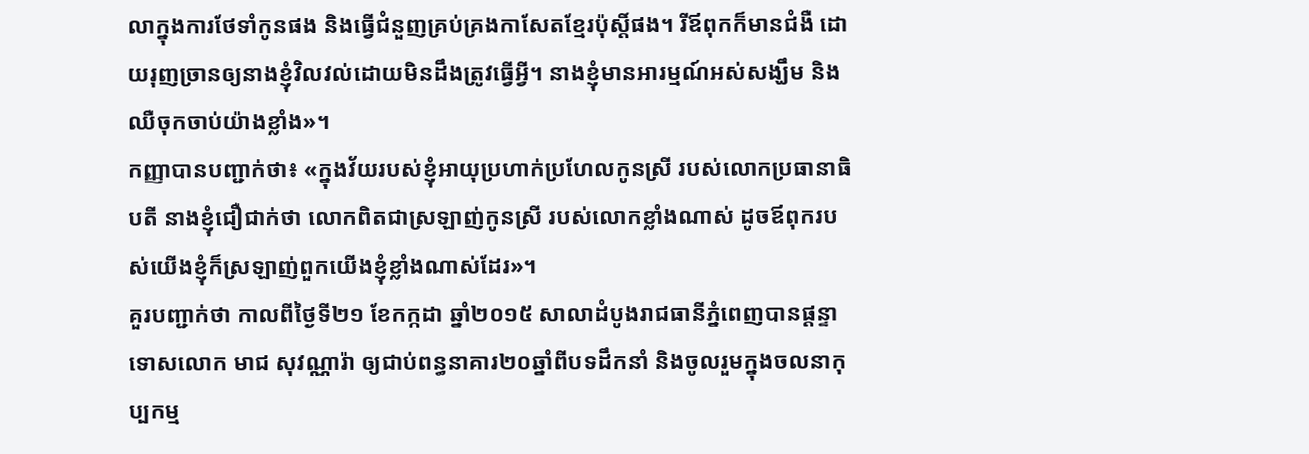លាក្នុងការថែទាំកូនផង និងធ្វើជំនួញគ្រប់គ្រងកាសែតខ្មែរប៉ុស្តិ៍ផង។ រីឪពុកក៏មានជំងឺ ដោយរុញច្រានឲ្យនាងខ្ញុំវិលវល់ដោយមិនដឹងត្រូវធ្វើអ្វី។ នាងខ្ញុំមានអារម្មណ៍អស់សង្ឃឹម និងឈឺចុកចាប់យ៉ាងខ្លាំង»។
កញ្ញាបានបញ្ជាក់ថា៖ «ក្នុងវ័យរបស់ខ្ញុំអាយុប្រហាក់ប្រហែលកូនស្រី របស់លោកប្រធានាធិបតី នាងខ្ញុំជឿជាក់ថា លោកពិតជាស្រឡាញ់កូនស្រី របស់លោកខ្លាំងណាស់ ដូចឪពុករបស់យើងខ្ញុំក៏ស្រឡាញ់ពួកយើងខ្ញុំខ្លាំងណាស់ដែរ»។
គួរបញ្ជាក់ថា កាលពីថ្ងៃទី២១ ខែកក្កដា ឆ្នាំ២០១៥ សាលាដំបូងរាជធានីភ្នំពេញបានផ្ដន្ទាទោសលោក មាជ សុវណ្ណារ៉ា ឲ្យជាប់ពន្ធនាគារ២០ឆ្នាំពីបទដឹកនាំ និងចូលរួមក្នុងចលនាកុប្បកម្ម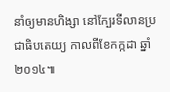នាំឲ្យមានហិង្សា នៅក្បែរទីលានប្រជាធិបតេយ្យ កាលពីខែកក្កដា ឆ្នាំ២០១៤៕